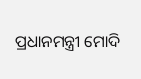ପ୍ରଧାନମନ୍ତ୍ରୀ ମୋଦି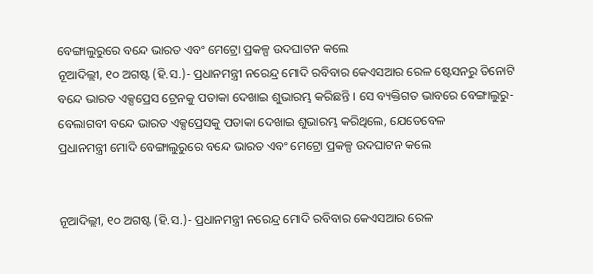ବେଙ୍ଗାଲୁରୁରେ ବନ୍ଦେ ଭାରତ ଏବଂ ମେଟ୍ରୋ ପ୍ରକଳ୍ପ ଉଦଘାଟନ କଲେ
ନୂଆଦିଲ୍ଲୀ, ୧୦ ଅଗଷ୍ଟ (ହି.ସ.)- ପ୍ରଧାନମନ୍ତ୍ରୀ ନରେନ୍ଦ୍ର ମୋଦି ରବିବାର କେଏସଆର ରେଳ ଷ୍ଟେସନରୁ ତିନୋଟି ବନ୍ଦେ ଭାରତ ଏକ୍ସପ୍ରେସ ଟ୍ରେନକୁ ପତାକା ଦେଖାଇ ଶୁଭାରମ୍ଭ କରିଛନ୍ତି । ସେ ବ୍ୟକ୍ତିଗତ ଭାବରେ ବେଙ୍ଗାଲୁରୁ-ବେଲାଗବୀ ବନ୍ଦେ ଭାରତ ଏକ୍ସପ୍ରେସକୁ ପତାକା ଦେଖାଇ ଶୁଭାରମ୍ଭ କରିଥିଲେ, ଯେତେବେଳ
ପ୍ରଧାନମନ୍ତ୍ରୀ ମୋଦି ବେଙ୍ଗାଲୁରୁରେ ବନ୍ଦେ ଭାରତ ଏବଂ ମେଟ୍ରୋ ପ୍ରକଳ୍ପ ଉଦଘାଟନ କଲେ


ନୂଆଦିଲ୍ଲୀ, ୧୦ ଅଗଷ୍ଟ (ହି.ସ.)- ପ୍ରଧାନମନ୍ତ୍ରୀ ନରେନ୍ଦ୍ର ମୋଦି ରବିବାର କେଏସଆର ରେଳ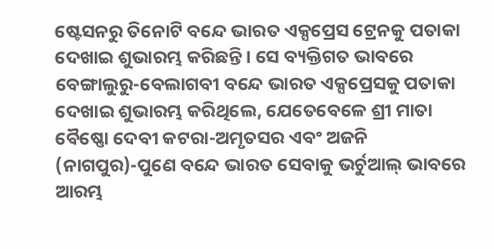ଷ୍ଟେସନରୁ ତିନୋଟି ବନ୍ଦେ ଭାରତ ଏକ୍ସପ୍ରେସ ଟ୍ରେନକୁ ପତାକା ଦେଖାଇ ଶୁଭାରମ୍ଭ କରିଛନ୍ତି । ସେ ବ୍ୟକ୍ତିଗତ ଭାବରେ ବେଙ୍ଗାଲୁରୁ-ବେଲାଗବୀ ବନ୍ଦେ ଭାରତ ଏକ୍ସପ୍ରେସକୁ ପତାକା ଦେଖାଇ ଶୁଭାରମ୍ଭ କରିଥିଲେ, ଯେତେବେଳେ ଶ୍ରୀ ମାତା ବୈଷ୍ଣୋ ଦେବୀ କଟରା-ଅମୃତସର ଏବଂ ଅଜନି (ନାଗପୁର)-ପୁଣେ ବନ୍ଦେ ଭାରତ ସେବାକୁ ଭର୍ଚୁଆଲ୍ ଭାବରେ ଆରମ୍ଭ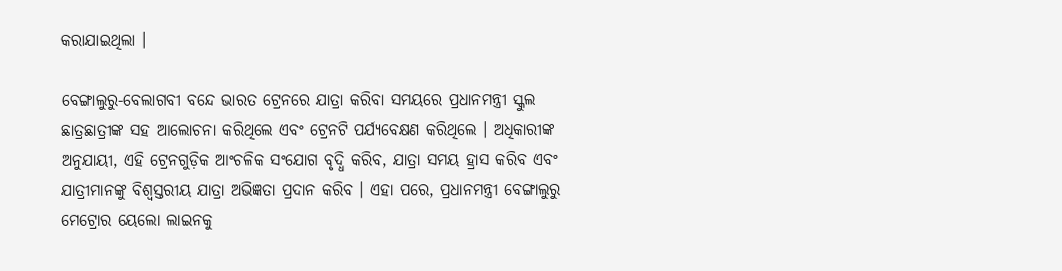କରାଯାଇଥିଲା ।

ବେଙ୍ଗାଲୁରୁ-ବେଲାଗବୀ ବନ୍ଦେ ଭାରତ ଟ୍ରେନରେ ଯାତ୍ରା କରିବା ସମୟରେ ପ୍ରଧାନମନ୍ତ୍ରୀ ସ୍କୁଲ ଛାତ୍ରଛାତ୍ରୀଙ୍କ ସହ ଆଲୋଚନା କରିଥିଲେ ଏବଂ ଟ୍ରେନଟି ପର୍ଯ୍ୟବେକ୍ଷଣ କରିଥିଲେ । ଅଧିକାରୀଙ୍କ ଅନୁଯାୟୀ, ଏହି ଟ୍ରେନଗୁଡ଼ିକ ଆଂଚଳିକ ସଂଯୋଗ ବୃଦ୍ଧି କରିବ, ଯାତ୍ରା ସମୟ ହ୍ରାସ କରିବ ଏବଂ ଯାତ୍ରୀମାନଙ୍କୁ ବିଶ୍ୱସ୍ତରୀୟ ଯାତ୍ରା ଅଭିଜ୍ଞତା ପ୍ରଦାନ କରିବ । ଏହା ପରେ, ପ୍ରଧାନମନ୍ତ୍ରୀ ବେଙ୍ଗାଲୁରୁ ମେଟ୍ରୋର ୟେଲୋ ଲାଇନକୁ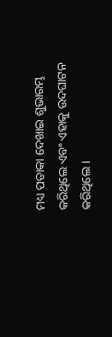ମଧ୍ୟ ପତାକା ଦେଖାଇ ଶୁଭାରମ୍ଭ କରିଥିଲେ ଏବଂ ଏହାକୁ ଉଦଘାଟନ କରିଥିଲେ ।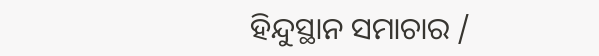ହିନ୍ଦୁସ୍ଥାନ ସମାଚାର /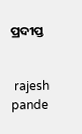ପ୍ରଦୀପ୍ତ


 rajesh pande